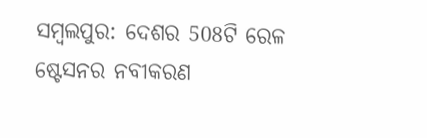ସମ୍ବଲପୁର: ଦେଶର 508ଟି ରେଳ ଷ୍ଟେସନର ନବୀକରଣ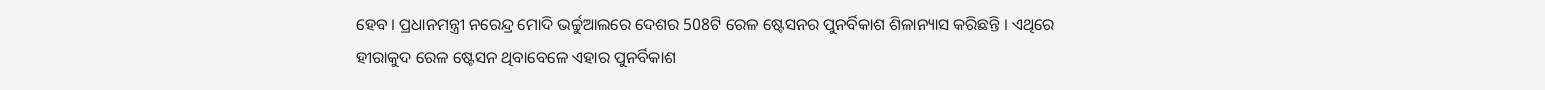ହେବ । ପ୍ରଧାନମନ୍ତ୍ରୀ ନରେନ୍ଦ୍ର ମୋଦି ଭର୍ଚ୍ଚୁଆଲରେ ଦେଶର 508ଟି ରେଳ ଷ୍ଟେସନର ପୁନର୍ବିକାଶ ଶିଳାନ୍ୟାସ କରିଛନ୍ତି । ଏଥିରେ ହୀରାକୁଦ ରେଳ ଷ୍ଟେସନ ଥିବାବେଳେ ଏହାର ପୁନର୍ବିକାଶ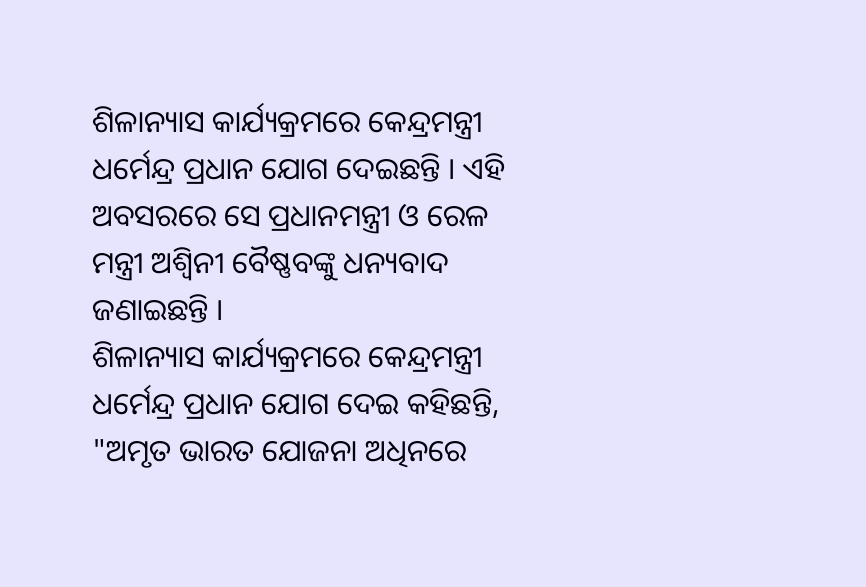ଶିଳାନ୍ୟାସ କାର୍ଯ୍ୟକ୍ରମରେ କେନ୍ଦ୍ରମନ୍ତ୍ରୀ ଧର୍ମେନ୍ଦ୍ର ପ୍ରଧାନ ଯୋଗ ଦେଇଛନ୍ତି । ଏହି ଅବସରରେ ସେ ପ୍ରଧାନମନ୍ତ୍ରୀ ଓ ରେଳ ମନ୍ତ୍ରୀ ଅଶ୍ୱିନୀ ବୈଷ୍ଣବଙ୍କୁ ଧନ୍ୟବାଦ ଜଣାଇଛନ୍ତି ।
ଶିଳାନ୍ୟାସ କାର୍ଯ୍ୟକ୍ରମରେ କେନ୍ଦ୍ରମନ୍ତ୍ରୀ ଧର୍ମେନ୍ଦ୍ର ପ୍ରଧାନ ଯୋଗ ଦେଇ କହିଛନ୍ତି, "ଅମୃତ ଭାରତ ଯୋଜନା ଅଧିନରେ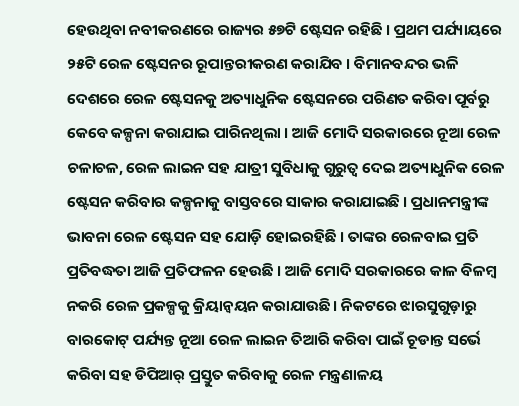ହେଉଥିବା ନବୀକରଣରେ ରାଜ୍ୟର ୫୭ଟି ଷ୍ଟେସନ ରହିଛି । ପ୍ରଥମ ପର୍ଯ୍ୟାୟରେ ୨୫ଟି ରେଳ ଷ୍ଟେସନର ରୂପାନ୍ତରୀକରଣ କରାଯିବ । ବିମାନବନ୍ଦର ଭଳି ଦେଶରେ ରେଳ ଷ୍ଟେସନକୁ ଅତ୍ୟାଧୁନିକ ଷ୍ଟେସନରେ ପରିଣତ କରିବା ପୂର୍ବରୁ କେବେ କଳ୍ପନା କରାଯାଇ ପାରିନଥିଲା । ଆଜି ମୋଦି ସରକାରରେ ନୂଆ ରେଳ ଚଳାଚଳ, ରେଳ ଲାଇନ ସହ ଯାତ୍ରୀ ସୁବିଧାକୁ ଗୁରୁତ୍ୱ ଦେଇ ଅତ୍ୟାଧୁନିକ ରେଳ ଷ୍ଟେସନ କରିବାର କଳ୍ପନାକୁ ବାସ୍ତବରେ ସାକାର କରାଯାଇଛି । ପ୍ରଧାନମନ୍ତ୍ରୀଙ୍କ ଭାବନା ରେଳ ଷ୍ଟେସନ ସହ ଯୋଡ଼ି ହୋଇରହିଛି । ତାଙ୍କର ରେଳବାଇ ପ୍ରତି ପ୍ରତିବଦ୍ଧତା ଆଜି ପ୍ରତିଫଳନ ହେଉଛି । ଆଜି ମୋଦି ସରକାରରେ କାଳ ବିଳମ୍ବ ନକରି ରେଳ ପ୍ରକଳ୍ପକୁ କ୍ରିୟାନ୍ୱୟନ କରାଯାଉଛି । ନିକଟରେ ଝାରସୁଗୁଡ଼ାରୁ ବାରକୋଟ୍ ପର୍ଯ୍ୟନ୍ତ ନୂଆ ରେଳ ଲାଇନ ତିଆରି କରିବା ପାଇଁ ଚୂଡାନ୍ତ ସର୍ଭେ କରିବା ସହ ଡିପିଆର୍ ପ୍ରସ୍ତୁତ କରିବାକୁ ରେଳ ମନ୍ତ୍ରଣାଳୟ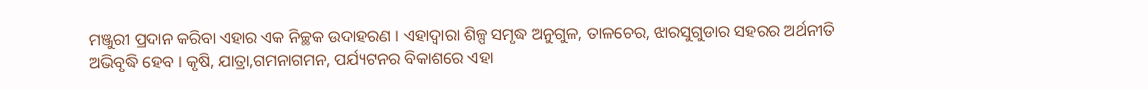ମଞ୍ଜୁରୀ ପ୍ରଦାନ କରିବା ଏହାର ଏକ ନିଚ୍ଛକ ଉଦାହରଣ । ଏହାଦ୍ୱାରା ଶିଳ୍ପ ସମୃଦ୍ଧ ଅନୁଗୁଳ, ତାଳଚେର, ଝାରସୁଗୁଡାର ସହରର ଅର୍ଥନୀତି ଅଭିବୃଦ୍ଧି ହେବ । କୃଷି, ଯାତ୍ରା,ଗମନାଗମନ, ପର୍ଯ୍ୟଟନର ବିକାଶରେ ଏହା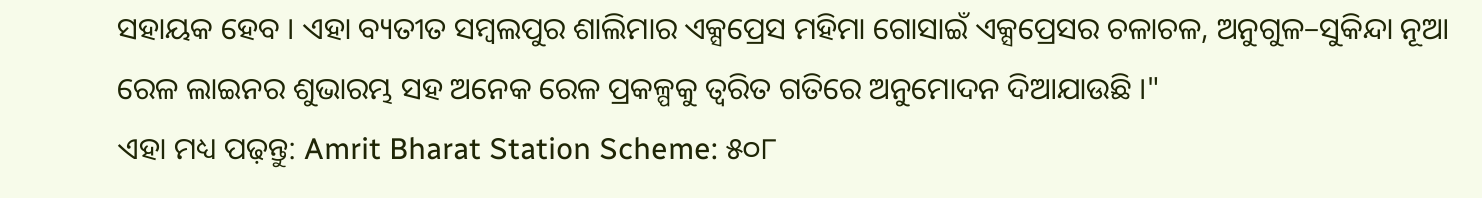ସହାୟକ ହେବ । ଏହା ବ୍ୟତୀତ ସମ୍ବଲପୁର ଶାଲିମାର ଏକ୍ସପ୍ରେସ ମହିମା ଗୋସାଇଁ ଏକ୍ସପ୍ରେସର ଚଳାଚଳ, ଅନୁଗୁଳ–ସୁକିନ୍ଦା ନୂଆ ରେଳ ଲାଇନର ଶୁଭାରମ୍ଭ ସହ ଅନେକ ରେଳ ପ୍ରକଳ୍ପକୁ ତ୍ୱରିତ ଗତିରେ ଅନୁମୋଦନ ଦିଆଯାଉଛି ।"
ଏହା ମଧ୍ୟ ପଢ଼ନ୍ତୁ: Amrit Bharat Station Scheme: ୫୦୮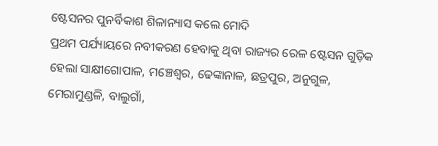ଷ୍ଟେସନର ପୁନର୍ବିକାଶ ଶିଳାନ୍ୟାସ କଲେ ମୋଦି
ପ୍ରଥମ ପର୍ଯ୍ୟାୟରେ ନବୀକରଣ ହେବାକୁ ଥିବା ରାଜ୍ୟର ରେଳ ଷ୍ଟେସନ ଗୁଡ଼ିକ ହେଲା ସାକ୍ଷୀଗୋପାଳ, ମଞ୍ଚେଶ୍ୱର, ଢେଙ୍କାନାଳ, ଛତ୍ରପୁର, ଅନୁଗୁଳ, ମେରାମୁଣ୍ଡଳି, ବାଲୁଗାଁ,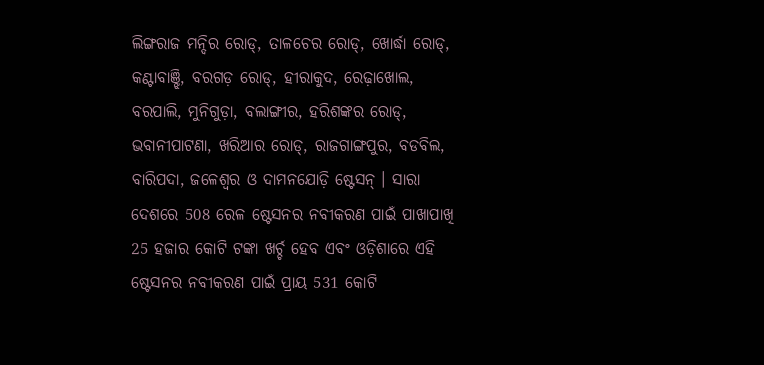ଲିଙ୍ଗରାଜ ମନ୍ଦିର ରୋଡ୍, ତାଳଚେର ରୋଡ୍, ଖୋର୍ଦ୍ଧା ରୋଡ୍, କଣ୍ଟାବାଞ୍ଝି, ବରଗଡ଼ ରୋଡ୍, ହୀରାକୁଦ, ରେଢ଼ାଖୋଲ, ବରପାଲି, ମୁନିଗୁଡ଼ା, ବଲାଙ୍ଗୀର, ହରିଶଙ୍କର ରୋଡ୍, ଭବାନୀପାଟଣା, ଖରିଆର ରୋଡ୍, ରାଜଗାଙ୍ଗପୁର, ବଡବିଲ, ବାରିପଦା, ଜଳେଶ୍ୱର ଓ ଦାମନଯୋଡ଼ି ଷ୍ଟେସନ୍ । ସାରା ଦେଶରେ 508 ରେଳ ଷ୍ଟେସନର ନବୀକରଣ ପାଇଁ ପାଖାପାଖି 25 ହଜାର କୋଟି ଟଙ୍କା ଖର୍ଚ୍ଚ ହେବ ଏବଂ ଓଡ଼ିଶାରେ ଏହି ଷ୍ଟେସନର ନବୀକରଣ ପାଇଁ ପ୍ରାୟ 531 କୋଟି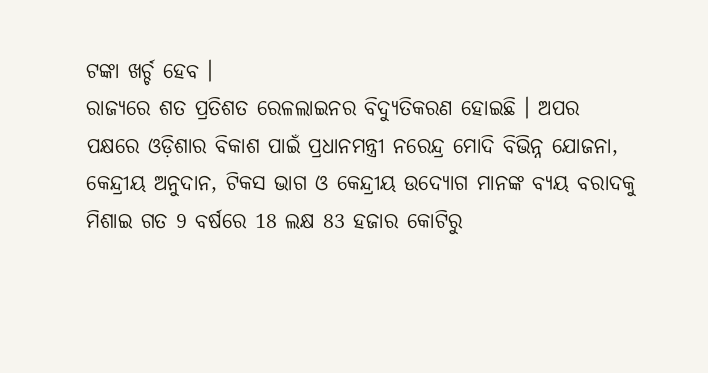ଟଙ୍କା ଖର୍ଚ୍ଚ ହେବ ।
ରାଜ୍ୟରେ ଶତ ପ୍ରତିଶତ ରେଳଲାଇନର ବିଦ୍ୟୁତିକରଣ ହୋଇଛି । ଅପର ପକ୍ଷରେ ଓଡ଼ିଶାର ବିକାଶ ପାଇଁ ପ୍ରଧାନମନ୍ତ୍ରୀ ନରେନ୍ଦ୍ର ମୋଦି ବିଭିନ୍ନ ଯୋଜନା, କେନ୍ଦ୍ରୀୟ ଅନୁଦାନ, ଟିକସ ଭାଗ ଓ କେନ୍ଦ୍ରୀୟ ଉଦ୍ୟୋଗ ମାନଙ୍କ ବ୍ୟୟ ବରାଦକୁ ମିଶାଇ ଗତ 9 ବର୍ଷରେ 18 ଲକ୍ଷ 83 ହଜାର କୋଟିରୁ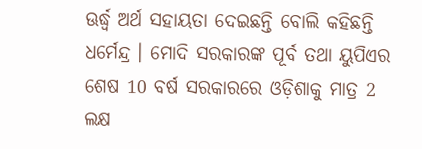ଊର୍ଦ୍ଧ୍ୱ ଅର୍ଥ ସହାୟତା ଦେଇଛନ୍ତି ବୋଲି କହିଛନ୍ତି ଧର୍ମେନ୍ଦ୍ର । ମୋଦି ସରକାରଙ୍କ ପୂର୍ବ ତଥା ୟୁପିଏର ଶେଷ 10 ବର୍ଷ ସରକାରରେ ଓଡ଼ିଶାକୁ ମାତ୍ର 2 ଲକ୍ଷ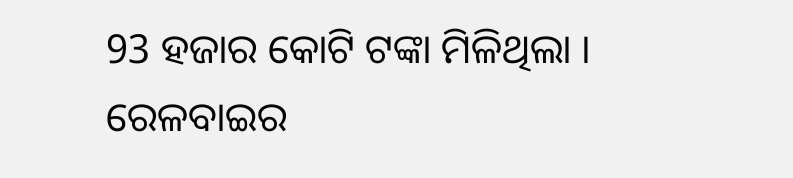93 ହଜାର କୋଟି ଟଙ୍କା ମିଳିଥିଲା । ରେଳବାଇର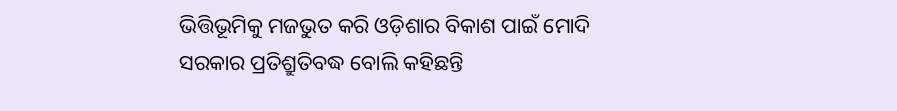ଭିତ୍ତିଭୂମିକୁ ମଜଭୁତ କରି ଓଡ଼ିଶାର ବିକାଶ ପାଇଁ ମୋଦି ସରକାର ପ୍ରତିଶ୍ରୁତିବଦ୍ଧ ବୋଲି କହିଛନ୍ତି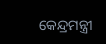କେନ୍ଦ୍ରମନ୍ତ୍ରୀ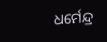ଧର୍ମେନ୍ଦ୍ର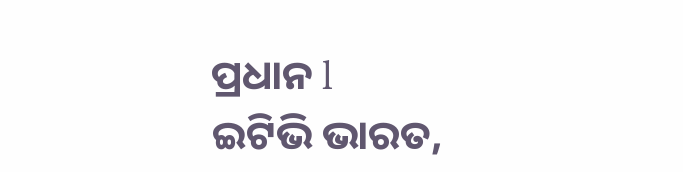ପ୍ରଧାନ l
ଇଟିଭି ଭାରତ,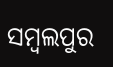ସମ୍ବଲପୁର